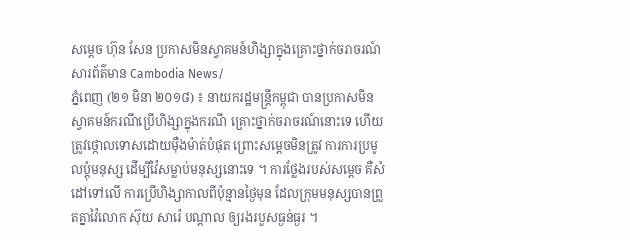សម្តេច ហ៊ុន សែន ប្រកាសមិនស្វាគមន៍ហិង្សាក្នុងគ្រោះថ្នាក់ចរាចរណ៍
សារព័ត៌មាន Cambodia News/
ភ្នំពេញ (២១ មិនា ២០១៨) ៖ នាយករដ្ឋមន្ត្រីកម្ពុជា បានប្រកាសមិនស្វាគមន៍ករណីប្រើហិង្សាក្នុងករណី គ្រោះថ្នាក់ចរាចរណ៍នោះទេ ហើយត្រូវថ្កោលទោសដោយម៉ឺងម៉ាត់បំផុត ព្រោះសម្តេចមិនត្រូវ ការការប្រមូលប្តុំមនុស្ស ដើម្បីវ៉ៃសម្លាប់មនុស្សនោះទេ ។ ការថ្លែងរបស់សម្តេច គឺសំដៅទៅលើ ការប្រើហិង្សាកាលពីប៉ុន្មានថ្ងៃមុន ដែលក្រុមមនុស្សបានព្រួតគ្នាវ៉ៃលោក ស៊ុយ សារ៉េ បណ្តាល ឲ្យរងរបួសធ្ងន់ធ្ងរ ។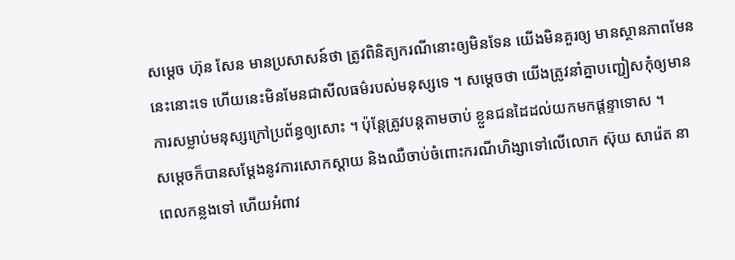សម្តេច ហ៊ុន សែន មានប្រសាសន៍ថា ត្រូវពិនិត្យករណីនោះឲ្យមិនទែន យើងមិនគួរឲ្យ មានស្ថានភាពមែននេះនោះទេ ហើយនេះមិនមែនជាសីលធម៌របស់មនុស្សទេ ។ សម្តេចថា យើងត្រូវនាំគ្នាបញ្ជៀសកុំឲ្យមានការសម្លាប់មនុស្សក្រៅប្រព័ន្ធឲ្យសោះ ។ ប៉ុន្តែត្រូវបន្តតាមចាប់ ខ្លួនជនដៃដល់យកមកផ្តន្ទាទោស ។
សម្តេចក៏បានសម្តែងនូវការសោកស្តាយ និងឈឺចាប់ចំពោះករណីហិង្សាទៅលើលោក ស៊ុយ សារ៉េត នាពេលកន្លងទៅ ហើយអំពាវ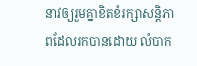នាវឲ្យរួមគ្នាខិតខំរក្សាសន្តិភាពដែលរកបានដោយ លំបាក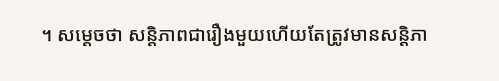។ សម្តេចថា សន្តិភាពជារឿងមួយហើយតែត្រូវមានសន្តិភា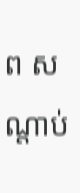ព សណ្តាប់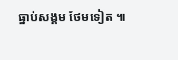ធ្នាប់សង្គម ថែមទៀត ៕